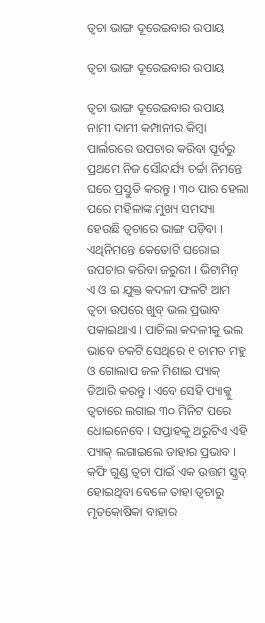ତ୍ୱଚା ଭାଙ୍ଗ ଦୂରେଇବାର ଉପାୟ

ତ୍ୱଚା ଭାଙ୍ଗ ଦୂରେଇବାର ଉପାୟ

ତ୍ୱଚା ଭାଙ୍ଗ ଦୂରେଇବାର ଉପାୟ
ନାମୀ ଦାମୀ କମ୍ପାନୀର କିମ୍ବା ପାର୍ଲରରେ ଉପଚାର କରିବା ପୂର୍ବରୁ ପ୍ରଥମେ ନିଜ ସୌନ୍ଦର୍ଯ୍ୟ ଚର୍ଚ୍ଚା ନିମନ୍ତେ ଘରେ ପ୍ରସ୍ତୁତି କରନ୍ତୁ । ୩୦ ପାର ହେଲା ପରେ ମହିଳାଙ୍କ ମୁଖ୍ୟ ସମସ୍ୟା ହେଉଛି ତ୍ୱଚାରେ ଭାଙ୍ଗ ପଡ଼ିବା । ଏଥିନିମନ୍ତେ କେତୋଟି ଘରୋଇ ଉପଚାର କରିବା ଜରୁରୀ । ଭିଟାମିନ୍ ଏ ଓ ଇ ଯୁକ୍ତ କଦଳୀ ଫଳଟି ଆମ ତ୍ୱଚା ଉପରେ ଖୁବ୍ ଭଲ ପ୍ରଭାବ ପକାଇଥାଏ । ପାଚିଲା କଦଳୀକୁ ଭଲ ଭାବେ ଚକଟି ସେଥିରେ ୧ ଚାମଚ ମହୁ ଓ ଗୋଲାପ ଜଳ ମିଶାଇ ପ୍ୟାକ୍ ତିଆରି କରନ୍ତୁ । ଏବେ ସେହି ପ୍ୟାକ୍କୁ ତ୍ୱଚାରେ ଲଗାଇ ୩୦ ମିନିଟ ପରେ ଧୋଇନେବେ । ସପ୍ତାହକୁ ଥରୁଟିଏ ଏହି ପ୍ୟାକ୍ ଲଗାଇଲେ ତାହାର ପ୍ରଭାବ । କଫି ଗୁଣ୍ଡ ତ୍ୱଚା ପାଇଁ ଏକ ଉତ୍ତମ ସ୍କ୍ରବ୍ ହୋଇଥିବା ବେଳେ ତାହା ତ୍ୱଚାରୁ ମୃତକୋଷିକା ବାହାର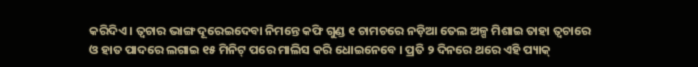କରିଦିଏ । ତ୍ୱଚାର ଭାଙ୍ଗ ଦୂରେଇଦେବା ନିମନ୍ତେ କଫି ଗୁଣ୍ଡ ୧ ଚାମଚରେ ନଡ଼ିଆ ତେଲ ଅଳ୍ପ ମିଶାଇ ତାହା ତ୍ୱଚାରେ ଓ ହାତ ପାଦରେ ଲଗାଇ ୧୫ ମିନିଟ୍ ପରେ ମାଲିସ କରି ଧୋଇନେବେ । ପ୍ରତି ୨ ଦିନରେ ଥରେ ଏହି ପ୍ୟାକ୍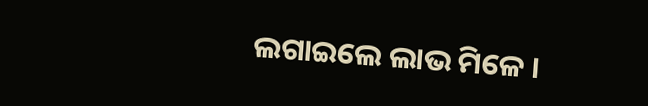ଲଗାଇଲେ ଲାଭ ମିଳେ ।